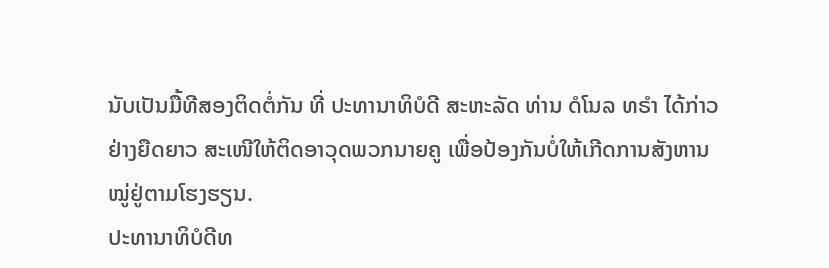ນັບເປັນມື້ທີສອງຕິດຕໍ່ກັນ ທີ່ ປະທານາທິບໍດີ ສະຫະລັດ ທ່ານ ດໍໂນລ ທຣໍາ ໄດ້ກ່າວ
ຢ່າງຍືດຍາວ ສະເໜີໃຫ້ຕິດອາວຸດພວກນາຍຄູ ເພື່ອປ້ອງກັນບໍ່ໃຫ້ເກີດການສັງຫານ
ໝູ່ຢູ່ຕາມໂຮງຮຽນ.
ປະທານາທິບໍດີທ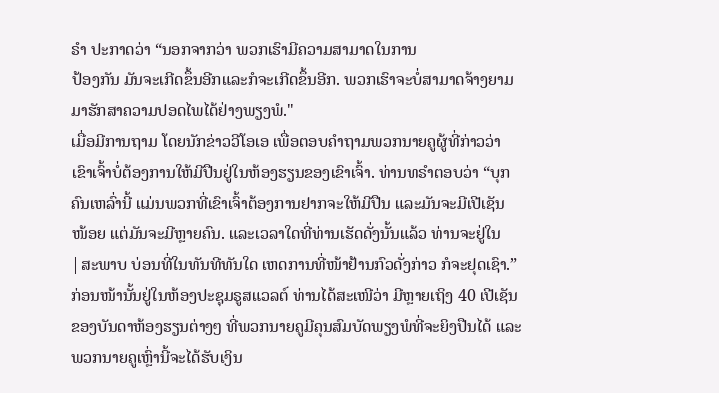ຣໍາ ປະກາດວ່າ “ນອກຈາກວ່າ ພວກເຮົາມີຄວາມສາມາດໃນການ
ປ້ອງກັນ ມັນຈະເກີດຂຶ້ນອີກແລະກໍຈະເກີດຂຶ້ນອີກ. ພວກເຮົາຈະບໍ່ສາມາດຈ້າງຍາມ
ມາຮັກສາຄວາມປອດໄພໄດ້ຢ່າງພຽງພໍ."
ເມື່ອມີການຖາມ ໂດຍນັກຂ່າວວີໂອເອ ເພື່ອຕອບຄຳຖາມພວກນາຍຄູຜູ້ທີ່ກ່າວວ່າ
ເຂົາເຈົ້າບໍ່ຕ້ອງການໃຫ້ມີປືນຢູ່ໃນຫ້ອງຮຽນຂອງເຂົາເຈົ້າ. ທ່ານທຣໍາຕອບວ່າ “ບຸກ
ຄົນເຫລົ່ານີ້ ແມ່ນພວກທີ່ເຂົາເຈົ້າຕ້ອງການຢາກຈະໃຫ້ມີປືນ ແລະມັນຈະມີເປີເຊັນ
ໜ້ອຍ ແຕ່ມັນຈະມີຫຼາຍຄົນ. ແລະເວລາໃດທີ່ທ່ານເຮັດດັ່ງນັ້ນແລ້ວ ທ່ານຈະຢູ່ໃນ
|ສະພາບ ບ່ອນທີ່ໃນທັນທີທັນໃດ ເຫດການທີ່ໜ້າຢ້ານກົວດັ່ງກ່າວ ກໍຈະຢຸດເຊົາ.”
ກ່ອນໜ້ານັ້ນຢູ່ໃນຫ້ອງປະຊຸມຣູສແວລຕ໌ ທ່ານໄດ້ສະເໜີວ່າ ມີຫຼາຍເຖິງ 40 ເປີເຊັນ
ຂອງບັນດາຫ້ອງຮຽນຕ່າງໆ ທີ່ພວກນາຍຄູມີຄຸນສົມບັດພຽງພໍທີ່ຈະຍິງປືນໄດ້ ແລະ
ພວກນາຍຄູເຫຼົ່ານີ້ຈະໄດ້ຮັບເງິນ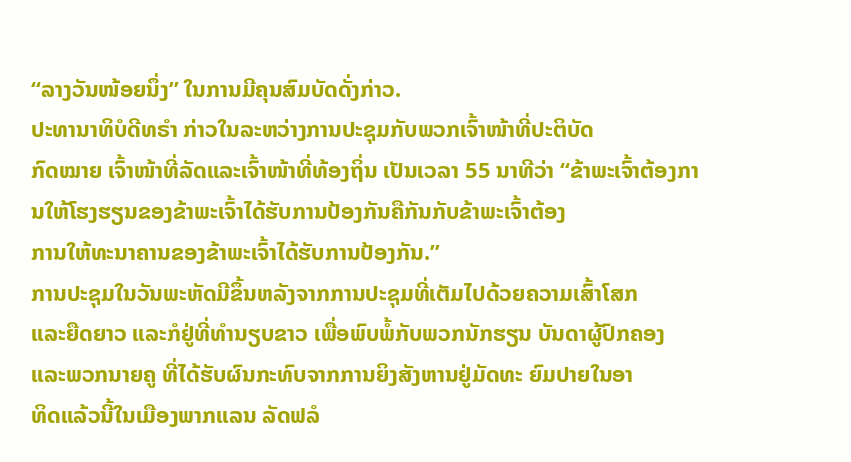“ລາງວັນໜ້ອຍນຶ່ງ” ໃນການມີຄຸນສົມບັດດັ່ງກ່າວ.
ປະທານາທິບໍດີທຣໍາ ກ່າວໃນລະຫວ່າງການປະຊຸມກັບພວກເຈົ້າໜ້າທີ່ປະຕິບັດ
ກົດໝາຍ ເຈົ້າໜ້າທີ່ລັດແລະເຈົ້າໜ້າທີ່ທ້ອງຖິ່ນ ເປັນເວລາ 55 ນາທີວ່າ “ຂ້າພະເຈົ້າຕ້ອງການໃຫ້ໂຮງຮຽນຂອງຂ້າພະເຈົ້າໄດ້ຮັບການປ້ອງກັນຄືກັນກັບຂ້າພະເຈົ້າຕ້ອງ
ການໃຫ້ທະນາຄານຂອງຂ້າພະເຈົ້າໄດ້ຮັບການປ້ອງກັນ.”
ການປະຊຸມໃນວັນພະຫັດມີຂຶ້ນຫລັງຈາກການປະຊຸມທີ່ເຕັມໄປດ້ວຍຄວາມເສົ້າໂສກ
ແລະຍືດຍາວ ແລະກໍຢູ່ທີ່ທຳນຽບຂາວ ເພື່ອພົບພໍ້ກັບພວກນັກຮຽນ ບັນດາຜູ້ປົກຄອງ
ແລະພວກນາຍຄູ ທີ່ໄດ້ຮັບຜົນກະທົບຈາກການຍິງສັງຫານຢູ່ມັດທະ ຍົມປາຍໃນອາ
ທິດແລ້ວນີ້ໃນເມືອງພາກແລນ ລັດຟລໍ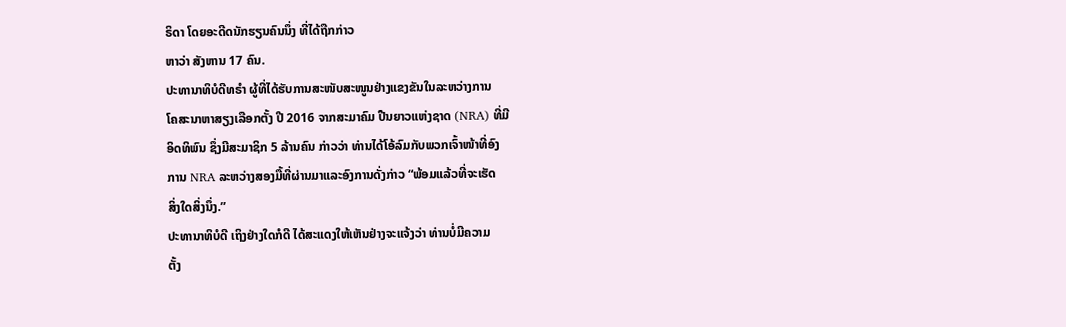ຣິດາ ໂດຍອະດີດນັກຮຽນຄົນນຶ່ງ ທີ່ໄດ້ຖືກກ່າວ
ຫາວ່າ ສັງຫານ 17 ຄົນ.
ປະທານາທິບໍດີທຣໍາ ຜູ້ທີ່ໄດ້ຮັບການສະໜັບສະໜູນຢ່າງແຂງຂັນໃນລະຫວ່າງການ
ໂຄສະນາຫາສຽງເລືອກຕັ້ງ ປີ 2016 ຈາກສະມາຄົມ ປືນຍາວແຫ່ງຊາດ (NRA) ທີ່ມີ
ອິດທິພົນ ຊຶ່ງມີສະມາຊິກ 5 ລ້ານຄົນ ກ່າວວ່າ ທ່ານໄດ້ໂອ້ລົມກັບພວກເຈົ້າໜ້າທີ່ອົງ
ການ NRA ລະຫວ່າງສອງມື້ທີ່ຜ່ານມາແລະອົງການດັ່ງກ່າວ “ພ້ອມແລ້ວທີ່ຈະເຮັດ
ສິ່ງໃດສິ່ງນຶ່ງ.”
ປະທານາທິບໍດີ ເຖິງຢ່າງໃດກໍດີ ໄດ້ສະແດງໃຫ້ເຫັນຢ່າງຈະແຈ້ງວ່າ ທ່ານບໍ່ມີຄວາມ
ຕັ້ງ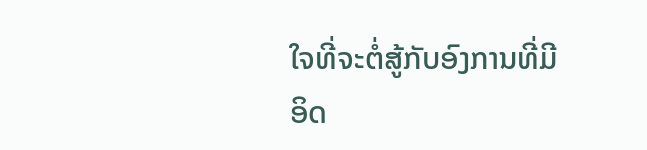ໃຈທີ່ຈະຕໍ່ສູ້ກັບອົງການທີ່ມີອິດ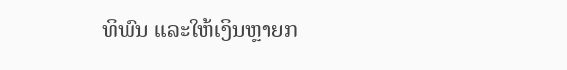ທິພົນ ແລະໃຫ້ເງິນຫຼາຍກ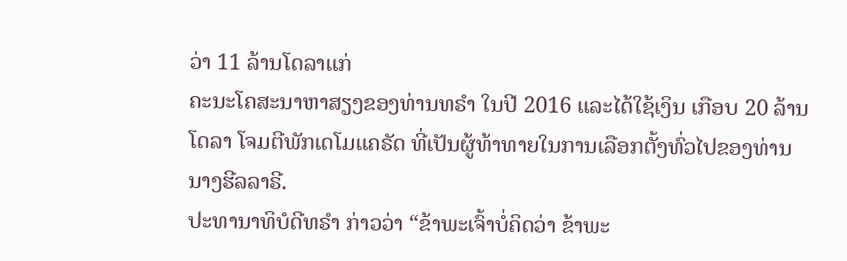ວ່າ 11 ລ້ານໂດລາແກ່
ຄະນະໂຄສະນາຫາສຽງຂອງທ່ານທຣໍາ ໃນປີ 2016 ແລະໄດ້ໃຊ້ເງິນ ເກືອບ 20 ລ້ານ
ໂດລາ ໂຈມຕີພັກເດໂມແຄຣັດ ທີ່ເປັນຜູ້ທ້າທາຍໃນການເລືອກຕັ້ງທົ່ວໄປຂອງທ່ານ
ນາງຮີລລາຣີ.
ປະທານາທິບໍດີທຣໍາ ກ່າວວ່າ “ຂ້າພະເຈົ້າບໍ່ຄິດວ່າ ຂ້າພະ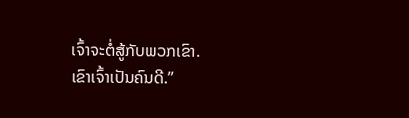ເຈົ້າຈະຕໍ່ສູ້ກັບພວກເຂົາ.
ເຂົາເຈົ້າເປັນຄົນດີ.”